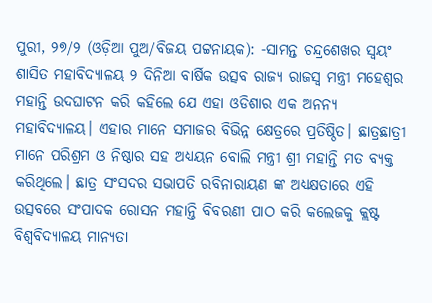ପୁରୀ, ୨୭/୨ (ଓଡ଼ିଆ ପୁଅ/ବିଜୟ ପଟ୍ଟନାୟକ): -ସାମନ୍ତ ଚନ୍ଦ୍ରଶେଖର ସ୍ୱୟଂ ଶାସିତ ମହାବିଦ୍ୟାଳୟ ୨ ଦିନିଆ ବାର୍ଷିକ ଉତ୍ସବ ରାଜ୍ୟ ରାଜସ୍ୱ ମନ୍ତ୍ରୀ ମହେଶ୍ୱର ମହାନ୍ତି ଉଦଘାଟନ କରି କହିଲେ ଯେ ଏହା ଓଡିଶାର ଏକ ଅନନ୍ୟ ମହାବିଦ୍ୟାଳୟ। ଏହାର ମାନେ ସମାଜର ବିଭିନ୍ନ କ୍ଷେତ୍ରରେ ପ୍ରତିଷ୍ଠିତ। ଛାତ୍ରଛାତ୍ରୀ ମାନେ ପରିଶ୍ରମ ଓ ନିଷ୍ଠାର ସହ ଅଧ୍ୟୟନ ବୋଲି ମନ୍ତ୍ରୀ ଶ୍ରୀ ମହାନ୍ତି ମତ ବ୍ୟକ୍ତ କରିଥିଲେ। ଛାତ୍ର ସଂସଦର ସଭାପତି ରବିନାରାୟଣ ଙ୍କ ଅଧ୍ୟକ୍ଷତାରେ ଏହି ଉତ୍ସବରେ ସଂପାଦକ ରୋସନ ମହାନ୍ତି ବିବରଣୀ ପାଠ କରି କଲେଜକୁ କ୍ଲଷ୍ଟ ବିଶ୍ୱବିଦ୍ୟାଳୟ ମାନ୍ୟତା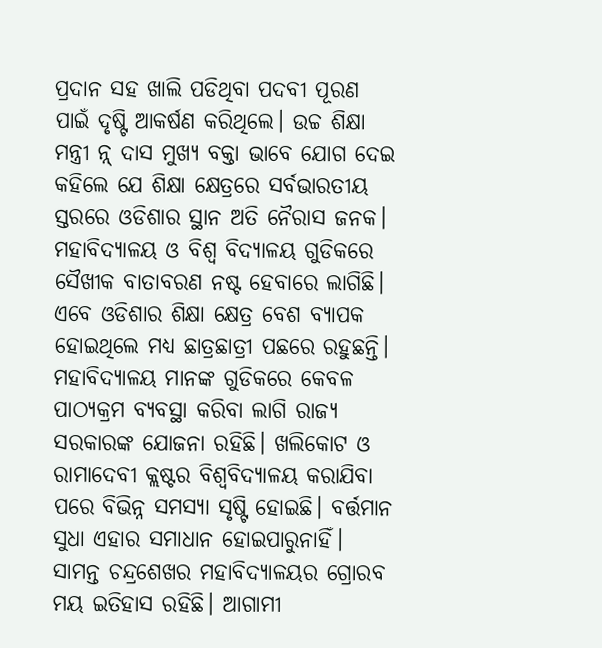ପ୍ରଦାନ ସହ ଖାଲି ପଡିଥିବା ପଦବୀ ପୂରଣ ପାଇଁ ଦୃଷ୍ଟି ଆକର୍ଷଣ କରିଥିଲେ। ଉଚ୍ଚ ଶିକ୍ଷା ମନ୍ତ୍ରୀ ନ୍ନ୍ ଦାସ ମୁଖ୍ୟ ବକ୍ତା ଭାବେ ଯୋଗ ଦେଇ କହିଲେ ଯେ ଶିକ୍ଷା କ୍ଷେତ୍ରରେ ସର୍ବଭାରତୀୟ ସ୍ତରରେ ଓଡିଶାର ସ୍ଥାନ ଅତି ନୈରାସ ଜନକ। ମହାବିଦ୍ୟାଳୟ ଓ ବିଶ୍ୱ ବିଦ୍ୟାଳୟ ଗୁଡିକରେ ସୈଖୀକ ବାତାବରଣ ନଷ୍ଟ ହେବାରେ ଲାଗିଛି। ଏବେ ଓଡିଶାର ଶିକ୍ଷା କ୍ଷେତ୍ର ବେଶ ବ୍ୟାପକ ହୋଇଥିଲେ ମଧ୍ୟ ଛାତ୍ରଛାତ୍ରୀ ପଛରେ ରହୁଛନ୍ତି। ମହାବିଦ୍ୟାଳୟ ମାନଙ୍କ ଗୁଡିକରେ କେବଳ ପାଠ୍ୟକ୍ରମ ବ୍ୟବସ୍ଥା କରିବା ଲାଗି ରାଜ୍ୟ ସରକାରଙ୍କ ଯୋଜନା ରହିଛି। ଖଲିକୋଟ ଓ ରାମାଦେବୀ କ୍ଲଷ୍ଟର ବିଶ୍ବବିଦ୍ୟାଳୟ କରାଯିବା ପରେ ବିଭିନ୍ନ ସମସ୍ୟା ସୃଷ୍ଟି ହୋଇଛି। ବର୍ତ୍ତମାନ ସୁଧା ଏହାର ସମାଧାନ ହୋଇପାରୁନାହିଁ। ସାମନ୍ତ ଚନ୍ଦ୍ରଶେଖର ମହାବିଦ୍ୟାଳୟର ଗ୍ରୋରବ ମୟ ଇତିହାସ ରହିଛି। ଆଗାମୀ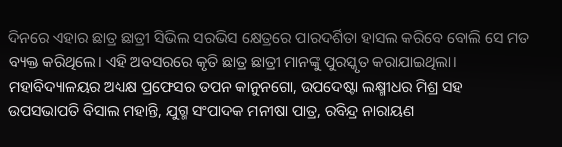ଦିନରେ ଏହାର ଛାତ୍ର ଛାତ୍ରୀ ସିଭିଲ ସରଭିସ କ୍ଷେତ୍ରରେ ପାରଦର୍ଶିତା ହାସଲ କରିବେ ବୋଲି ସେ ମତ ବ୍ୟକ୍ତ କରିଥିଲେ। ଏହି ଅବସରରେ କୃତି ଛାତ୍ର ଛାତ୍ରୀ ମାନଙ୍କୁ ପୁରସ୍କୃତ କରାଯାଇଥିଲା। ମହାବିଦ୍ୟାଳୟର ଅଧ୍ୟକ୍ଷ ପ୍ରଫେସର ତପନ କାନୁନଗୋ, ଉପଦେଷ୍ଟା ଲକ୍ଷ୍ମୀଧର ମିଶ୍ର ସହ ଉପସଭାପତି ବିସାଲ ମହାନ୍ତି, ଯୁଗ୍ମ ସଂପାଦକ ମନୀଷା ପାତ୍ର, ରବିନ୍ଦ୍ର ନାରାୟଣ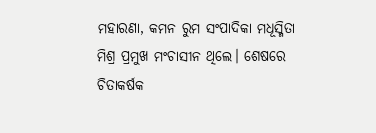ମହାରଣା, କମନ ରୁମ ସଂପାଦିକା ମଧୂସ୍ମିତା ମିଶ୍ର ପ୍ରମୁଖ ମଂଚାସୀନ ଥିଲେ। ଶେଷରେ ଚିତାକର୍ଷକ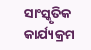ସାଂସ୍କୃତିକ କାର୍ଯ୍ୟକ୍ରମ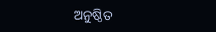ଅନୁଷ୍ଠିତ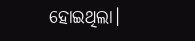ହୋଇଥିଲା।